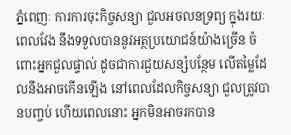ភ្នំពេញៈ ការការចុះកិច្ចសន្យា ជួលអចលនទ្រព្យ ក្នុងរយៈពេលវែង នឹងទទួលបាននូវអត្ថប្រយោជន៍យ៉ាងច្រើន ចំពោះអ្នកជួលផ្ទាល់ ដូចជាការជួយសន្សំបន្ថែម លើតម្លៃដែលនឹងអាចកើនឡើង នៅពេលដែលកិច្ចសន្យា ជួលត្រូវបានបញ្ចប់ ហើយពេលនោះ អ្នកមិនអាចរកបាន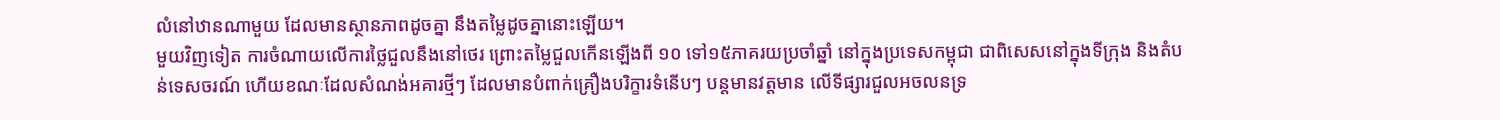លំនៅឋានណាមួយ ដែលមានស្ថានភាពដូចគ្នា នឹងតម្លៃដូចគ្នានោះឡើយ។
មួយវិញទៀត ការចំណាយលើការថ្លៃជួលនឹងនៅថេរ ព្រោះតម្លៃជួលកើនឡើងពី ១០ ទៅ១៥ភាគរយប្រចាំឆ្នាំ នៅក្នុងប្រទេសកម្ពុជា ជាពិសេសនៅក្នុងទីក្រុង និងតំបន់ទេសចរណ៍ ហើយខណៈដែលសំណង់អគារថ្មីៗ ដែលមានបំពាក់គ្រឿងបរិក្ខារទំនើបៗ បន្តមានវត្តមាន លើទីផ្សារជួលអចលនទ្រ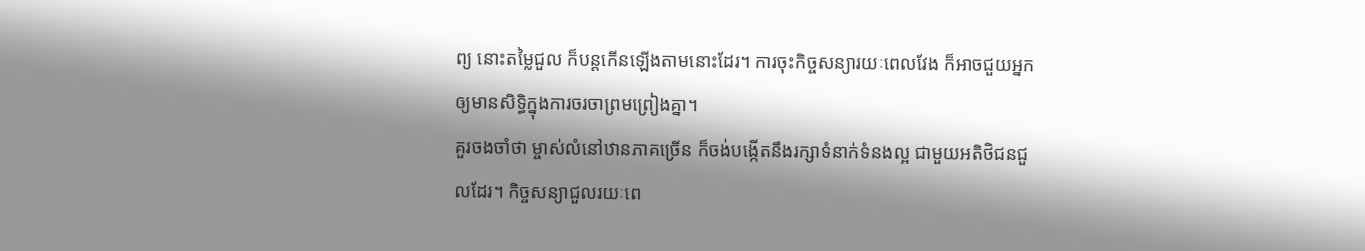ព្យ នោះតម្លៃជួល ក៏បន្តកើនឡើងតាមនោះដែរ។ ការចុះកិច្ចសន្យារយៈពេលវែង ក៏អាចជួយអ្នកឲ្យមានសិទិ្ធក្នុងការចរចាព្រមព្រៀងគ្នា។
គួរចងចាំថា ម្ចាស់លំនៅឋានភាគច្រើន ក៏ចង់បង្កើតនឹងរក្សាទំនាក់ទំនងល្អ ជាមួយអតិថិជនជួលដែរ។ កិច្ចសន្យាជួលរយៈពេ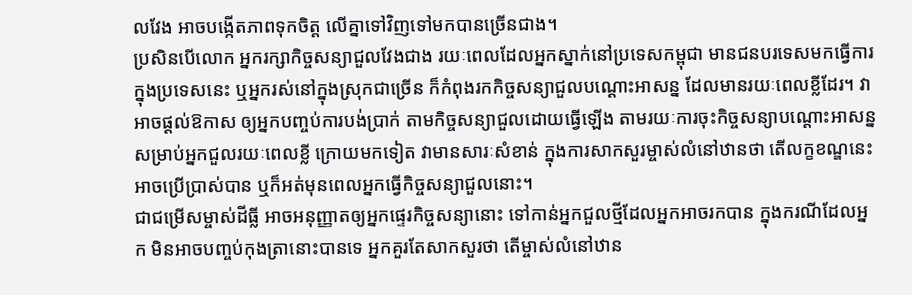លវែង អាចបង្កើតភាពទុកចិត្ត លើគ្នាទៅវិញទៅមកបានច្រើនជាង។
ប្រសិនបើលោក អ្នករក្សាកិច្ចសន្យាជួលវែងជាង រយៈពេលដែលអ្នកស្នាក់នៅប្រទេសកម្ពុជា មានជនបរទេសមកធ្វើការក្នុងប្រទេសនេះ ឬអ្នករស់នៅក្នុងស្រុកជាច្រើន ក៏កំពុងរកកិច្ចសន្យាជួលបណ្តោះអាសន្ន ដែលមានរយៈពេលខ្លីដែរ។ វាអាចផ្តល់ឱកាស ឲ្យអ្នកបញ្ចប់ការបង់ប្រាក់ តាមកិច្ចសន្យាជួលដោយធ្វើឡើង តាមរយៈការចុះកិច្ចសន្យាបណ្តោះអាសន្ន សម្រាប់អ្នកជួលរយៈពេលខ្លី ក្រោយមកទៀត វាមានសារៈសំខាន់ ក្នុងការសាកសួរម្ចាស់លំនៅឋានថា តើលក្ខខណ្ឌនេះអាចប្រើប្រាស់បាន ឬក៏អត់មុនពេលអ្នកធ្វើកិច្ចសន្យាជួលនោះ។
ជាជម្រើសម្ចាស់ដីធ្លី អាចអនុញ្ញាតឲ្យអ្នកផ្ទេរកិច្ចសន្យានោះ ទៅកាន់អ្នកជួលថ្មីដែលអ្នកអាចរកបាន ក្នុងករណីដែលអ្នក មិនអាចបញ្ចប់កុងត្រានោះបានទេ អ្នកគួរតែសាកសួរថា តើម្ចាស់លំនៅឋាន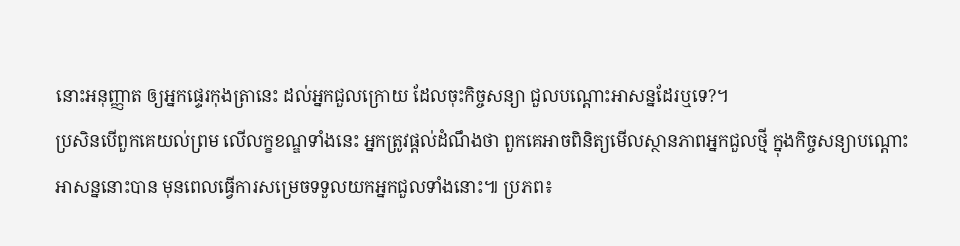នោះអនុញ្ញាត ឲ្យអ្នកផ្ទេរកុងត្រានេះ ដល់អ្នកជួលក្រោយ ដែលចុះកិច្ចសន្យា ជួលបណ្តោះអាសន្នដែរឬទេ?។
ប្រសិនបើពួកគេយល់ព្រម លើលក្ខខណ្ឌទាំងនេះ អ្នកត្រូវផ្តល់ដំណឹងថា ពួកគេអាចពិនិត្យមើលស្ថានភាពអ្នកជួលថ្មី ក្នុងកិច្ចសន្យាបណ្តោះអាសន្ននោះបាន មុនពេលធ្វើការសម្រេចទទួលយកអ្នកជួលទាំងនោះ៕ ប្រភព៖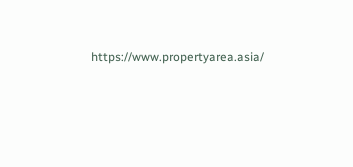https://www.propertyarea.asia/